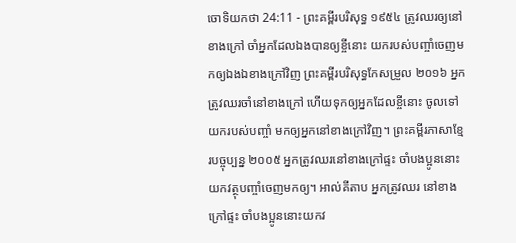ចោទិយកថា 24:11 - ព្រះគម្ពីរបរិសុទ្ធ ១៩៥៤ ត្រូវឈរឲ្យនៅខាងក្រៅ ចាំអ្នកដែលឯងបានឲ្យខ្ចីនោះ យករបស់បញ្ចាំចេញមកឲ្យឯងឯខាងក្រៅវិញ ព្រះគម្ពីរបរិសុទ្ធកែសម្រួល ២០១៦ អ្នកត្រូវឈរចាំនៅខាងក្រៅ ហើយទុកឲ្យអ្នកដែលខ្ចីនោះ ចូលទៅយករបស់បញ្ចាំ មកឲ្យអ្នកនៅខាងក្រៅវិញ។ ព្រះគម្ពីរភាសាខ្មែរបច្ចុប្បន្ន ២០០៥ អ្នកត្រូវឈរនៅខាងក្រៅផ្ទះ ចាំបងប្អូននោះយកវត្ថុបញ្ចាំចេញមកឲ្យ។ អាល់គីតាប អ្នកត្រូវឈរ នៅខាងក្រៅផ្ទះ ចាំបងប្អូននោះយកវ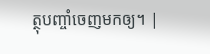ត្ថុបញ្ចាំចេញមកឲ្យ។ |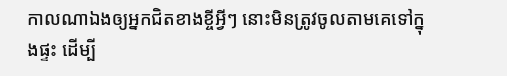កាលណាឯងឲ្យអ្នកជិតខាងខ្ចីអ្វីៗ នោះមិនត្រូវចូលតាមគេទៅក្នុងផ្ទះ ដើម្បី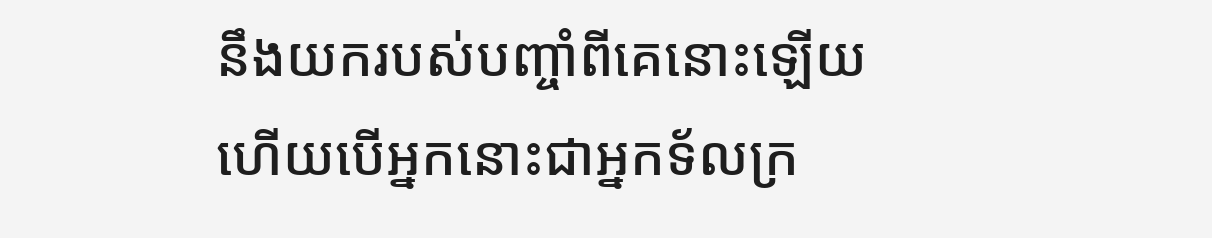នឹងយករបស់បញ្ចាំពីគេនោះឡើយ
ហើយបើអ្នកនោះជាអ្នកទ័លក្រ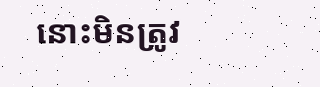នោះមិនត្រូវ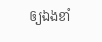ឲ្យឯងខាំ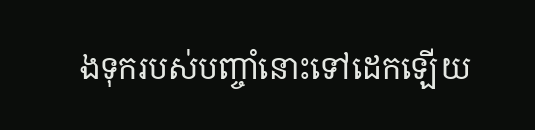ងទុករបស់បញ្ចាំនោះទៅដេកឡើយ